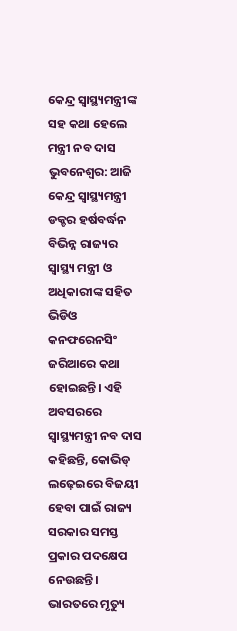କେନ୍ଦ୍ର ସ୍ୱାସ୍ଥ୍ୟମନ୍ତ୍ରୀଙ୍କ ସହ କଥା ହେଲେ ମନ୍ତ୍ରୀ ନବ ଦାସ
ଭୁବନେଶ୍ୱର: ଆଜି କେନ୍ଦ୍ର ସ୍ୱାସ୍ଥ୍ୟମନ୍ତ୍ରୀ ଡକ୍ଚର ହର୍ଷବର୍ଦ୍ଧନ ବିଭିନ୍ନ ରାଜ୍ୟର ସ୍ୱାସ୍ଥ୍ୟ ମନ୍ତ୍ରୀ ଓ ଅଧିକାରୀଙ୍କ ସହିତ ଭିଡିଓ କନଫରେନସିଂ ଜରିଆରେ କଥା ହୋଇଛନ୍ତି। ଏହି ଅବସରରେ ସ୍ୱାସ୍ଥ୍ୟମନ୍ତ୍ରୀ ନବ ଦାସ କହିଛନ୍ତି, କୋଭିଡ୍ ଲଢ଼େଇରେ ବିଜୟୀ ହେବା ପାଇଁ ରାଜ୍ୟ ସରକାର ସମସ୍ତ ପ୍ରକାର ପଦକ୍ଷେପ ନେଉଛନ୍ତି। ଭାରତରେ ମୃତ୍ୟୁ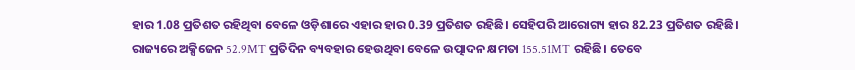ହାର 1.08 ପ୍ରତିଶତ ରହିଥିବା ବେଳେ ଓଡ଼ିଶାରେ ଏହାର ହାର 0.39 ପ୍ରତିଶତ ରହିଛି। ସେହିପରି ଆରୋଗ୍ୟ ହାର 82.23 ପ୍ରତିଶତ ରହିଛି।
ରାଜ୍ୟରେ ଅକ୍ସିଜେନ 52.9MT ପ୍ରତିଦିନ ବ୍ୟବହାର ହେଉଥିବା ବେଳେ ଉତ୍ପାଦନ କ୍ଷମତା 155.51MT ରହିଛି। ତେବେ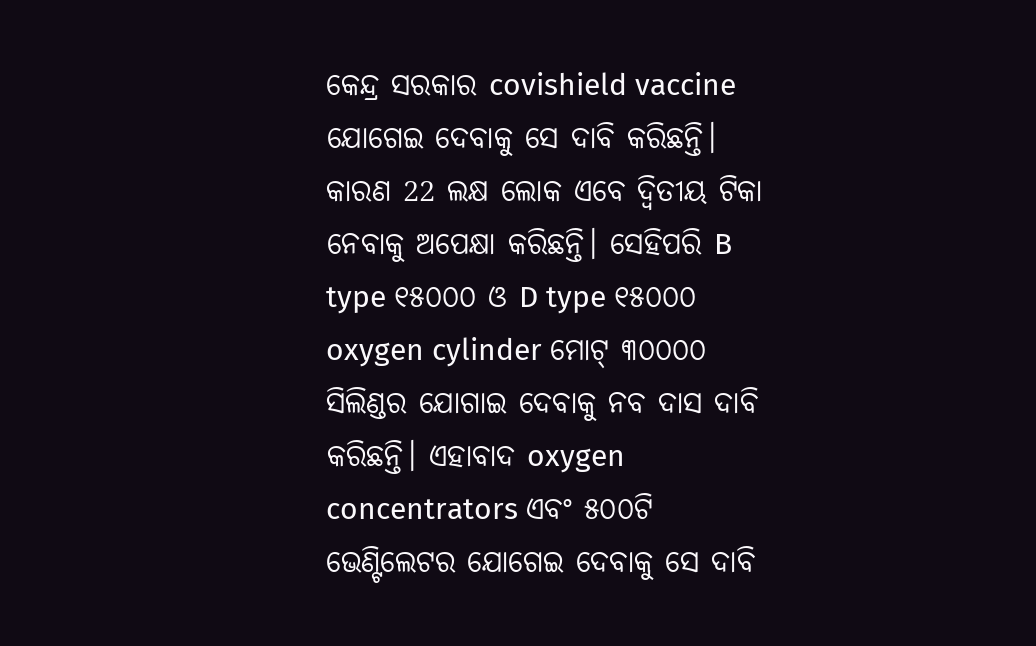କେନ୍ଦ୍ର ସରକାର covishield vaccine ଯୋଗେଇ ଦେବାକୁ ସେ ଦାବି କରିଛନ୍ତି। କାରଣ 22 ଲକ୍ଷ ଲୋକ ଏବେ ଦ୍ୱିତୀୟ ଟିକା ନେବାକୁ ଅପେକ୍ଷା କରିଛନ୍ତି। ସେହିପରି B type ୧୫୦୦୦ ଓ D type ୧୫୦୦୦ oxygen cylinder ମୋଟ୍ ୩୦୦୦୦ ସିଲିଣ୍ଡର ଯୋଗାଇ ଦେବାକୁ ନବ ଦାସ ଦାବି କରିଛନ୍ତି। ଏହାବାଦ oxygen concentrators ଏବଂ ୫୦୦ଟି ଭେଣ୍ଟିଲେଟର ଯୋଗେଇ ଦେବାକୁ ସେ ଦାବି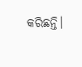କରିଛନ୍ତି।